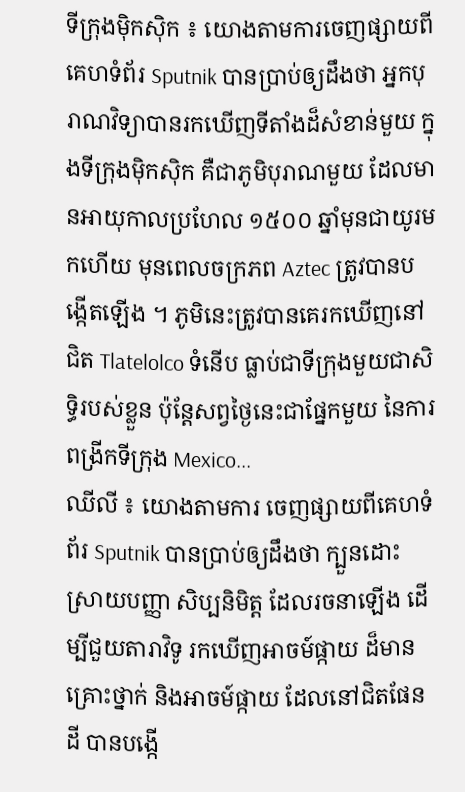ទីក្រុងម៉ិកស៊ិក ៖ យោងតាមការចេញផ្សាយពីគេហទំព័រ Sputnik បានប្រាប់ឲ្យដឹងថា អ្នកបុរាណវិទ្យាបានរកឃើញទីតាំងដ៏សំខាន់មួយ ក្នុងទីក្រុងម៉ិកស៊ិក គឺជាភូមិបុរាណមួយ ដែលមានអាយុកាលប្រហែល ១៥០០ ឆ្នាំមុនជាយូរមកហើយ មុនពេលចក្រភព Aztec ត្រូវបានបង្កើតឡើង ។ ភូមិនេះត្រូវបានគេរកឃើញនៅជិត Tlatelolco ទំនើប ធ្លាប់ជាទីក្រុងមួយជាសិទ្ធិរបស់ខ្លួន ប៉ុន្តែសព្វថ្ងៃនេះជាផ្នែកមួយ នៃការពង្រីកទីក្រុង Mexico...
ឈីលី ៖ យោងតាមការ ចេញផ្សាយពីគេហទំព័រ Sputnik បានប្រាប់ឲ្យដឹងថា ក្បួនដោះស្រាយបញ្ញា សិប្បនិមិត្ត ដែលរចនាឡើង ដើម្បីជួយតារាវិទូ រកឃើញអាចម៍ផ្កាយ ដ៏មានគ្រោះថ្នាក់ និងអាចម៍ផ្កាយ ដែលនៅជិតផែនដី បានបង្កើ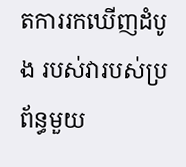តការរកឃើញដំបូង របស់វារបស់ប្រព័ន្ធមួយ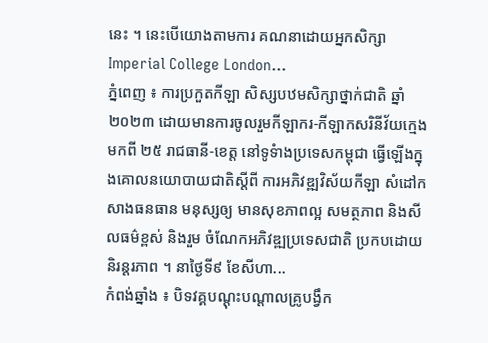នេះ ។ នេះបើយោងតាមការ គណនាដោយអ្នកសិក្សា Imperial College London...
ភ្នំពេញ ៖ ការប្រកួតកីឡា សិស្សបឋមសិក្សាថ្នាក់ជាតិ ឆ្នាំ២០២៣ ដោយមានការចូលរួមកីឡាករ-កីឡាកសរិនីវ័យក្មេងមកពី ២៥ រាជធានី-ខេត្ត នៅទូទំាងប្រទេសកម្ពុជា ធ្វើឡើងក្នុងគោលនយោបាយជាតិស្តីពី ការអភិវឌ្ឍវិស័យកីឡា សំដៅកសាងធនធាន មនុស្សឲ្យ មានសុខភាពល្អ សមត្ថភាព និងសីលធម៌ខ្ពស់ និងរួម ចំណែកអភិវឌ្ឍប្រទេសជាតិ ប្រកបដោយនិរន្តរភាព ។ នាថ្ងៃទី៩ ខែសីហា...
កំពង់ឆ្នាំង ៖ បិទវគ្គបណ្តុះបណ្តាលគ្រូបង្វឹក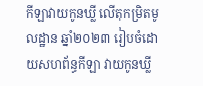កីឡាវាយកូនឃ្លី លើតុកម្រិតមូលដ្ឋាន ឆ្នាំ២០២៣ រៀបចំដោយសហព័ន្ធកីឡា វាយកូនឃ្លី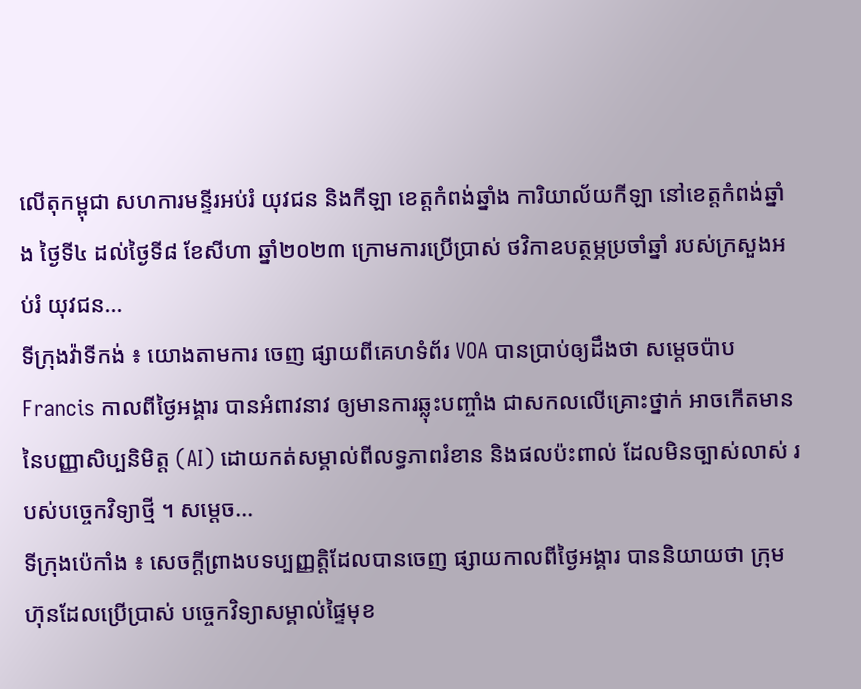លើតុកម្ពុជា សហការមន្ទីរអប់រំ យុវជន និងកីឡា ខេត្តកំពង់ឆ្នាំង ការិយាល័យកីឡា នៅខេត្តកំពង់ឆ្នាំង ថ្ងៃទី៤ ដល់ថ្ងៃទី៨ ខែសីហា ឆ្នាំ២០២៣ ក្រោមការប្រើប្រាស់ ថវិកាឧបត្ថម្ភប្រចាំឆ្នាំ របស់ក្រសួងអប់រំ យុវជន...
ទីក្រុងវ៉ាទីកង់ ៖ យោងតាមការ ចេញ ផ្សាយពីគេហទំព័រ VOA បានប្រាប់ឲ្យដឹងថា សម្តេចប៉ាប Francis កាលពីថ្ងៃអង្គារ បានអំពាវនាវ ឲ្យមានការឆ្លុះបញ្ចាំង ជាសកលលើគ្រោះថ្នាក់ អាចកើតមាន នៃបញ្ញាសិប្បនិមិត្ត (AI) ដោយកត់សម្គាល់ពីលទ្ធភាពរំខាន និងផលប៉ះពាល់ ដែលមិនច្បាស់លាស់ របស់បច្ចេកវិទ្យាថ្មី ។ សម្តេច...
ទីក្រុងប៉េកាំង ៖ សេចក្តីព្រាងបទប្បញ្ញត្តិដែលបានចេញ ផ្សាយកាលពីថ្ងៃអង្គារ បាននិយាយថា ក្រុមហ៊ុនដែលប្រើប្រាស់ បច្ចេកវិទ្យាសម្គាល់ផ្ទៃមុខ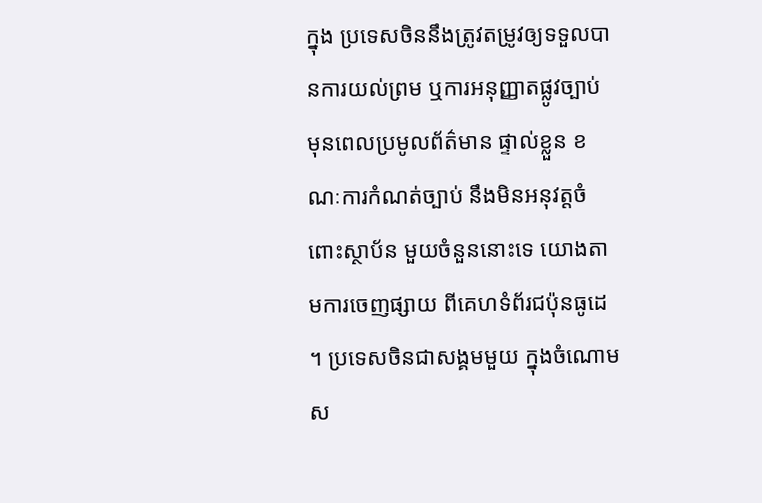ក្នុង ប្រទេសចិននឹងត្រូវតម្រូវឲ្យទទួលបានការយល់ព្រម ឬការអនុញ្ញាតផ្លូវច្បាប់ មុនពេលប្រមូលព័ត៌មាន ផ្ទាល់ខ្លួន ខណៈការកំណត់ច្បាប់ នឹងមិនអនុវត្តចំពោះស្ថាប័ន មួយចំនួននោះទេ យោងតាមការចេញផ្សាយ ពីគេហទំព័រជប៉ុនធូដេ ។ ប្រទេសចិនជាសង្គមមួយ ក្នុងចំណោមស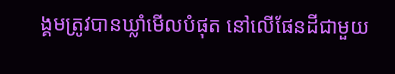ង្គមត្រូវបានឃ្លាំមើលបំផុត នៅលើផែនដីជាមួយ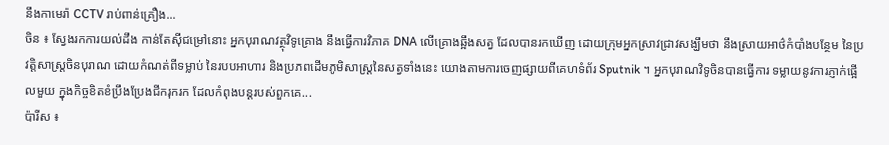នឹងកាមេរ៉ា CCTV រាប់ពាន់គ្រឿង...
ចិន ៖ ស្វែងរកការយល់ដឹង កាន់តែស៊ីជម្រៅនោះ អ្នកបុរាណវត្ថុវិទូគ្រោង នឹងធ្វើការវិភាគ DNA លើគ្រោងឆ្អឹងសត្វ ដែលបានរកឃើញ ដោយក្រុមអ្នកស្រាវជ្រាវសង្ឃឹមថា នឹងស្រាយអាថ៌កំបាំងបន្ថែម នៃប្រវត្តិសាស្ត្រចិនបុរាណ ដោយកំណត់ពីទម្លាប់ នៃរបបអាហារ និងប្រភពដើមភូមិសាស្រ្តនៃសត្វទាំងនេះ យោងតាមការចេញផ្សាយពីគេហទំព័រ Sputnik ។ អ្នកបុរាណវិទូចិនបានធ្វើការ ទម្លាយនូវការភ្ញាក់ផ្អើលមួយ ក្នុងកិច្ចខិតខំប្រឹងប្រែងជីករុករក ដែលកំពុងបន្តរបស់ពួកគេ...
ប៉ារីស ៖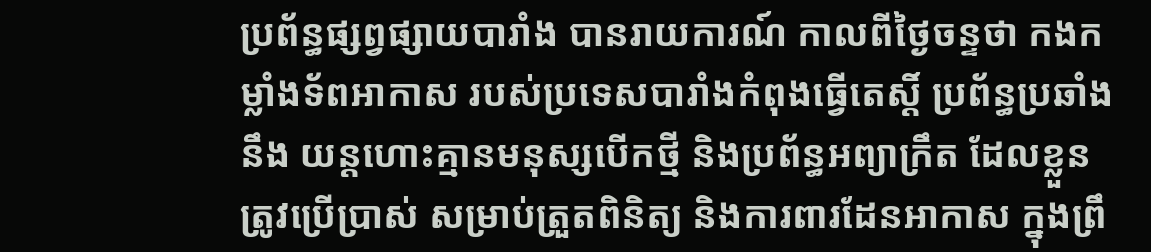ប្រព័ន្ធផ្សព្វផ្សាយបារាំង បានរាយការណ៍ កាលពីថ្ងៃចន្ទថា កងកម្លាំងទ័ពអាកាស របស់ប្រទេសបារាំងកំពុងធ្វើតេស្តិ៍ ប្រព័ន្ធប្រឆាំងនឹង យន្តហោះគ្មានមនុស្សបើកថ្មី និងប្រព័ន្ធអព្យាក្រឹត ដែលខ្លួនត្រូវប្រើប្រាស់ សម្រាប់ត្រួតពិនិត្យ និងការពារដែនអាកាស ក្នុងព្រឹ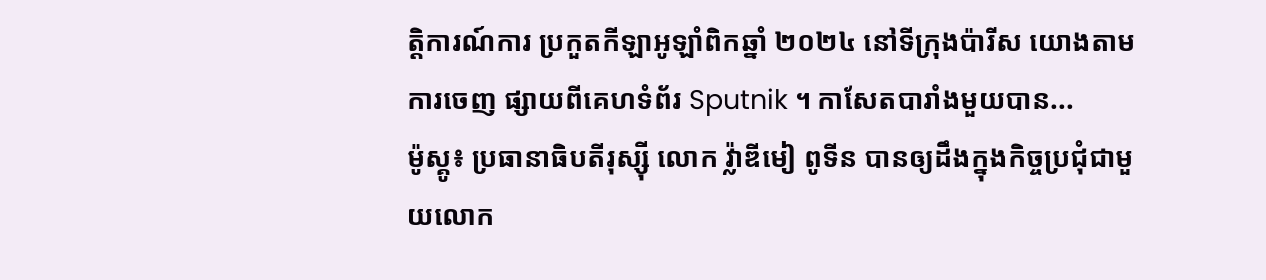ត្តិការណ៍ការ ប្រកួតកីឡាអូឡាំពិកឆ្នាំ ២០២៤ នៅទីក្រុងប៉ារីស យោងតាមការចេញ ផ្សាយពីគេហទំព័រ Sputnik ។ កាសែតបារាំងមួយបាន...
ម៉ូស្គូ៖ ប្រធានាធិបតីរុស្ស៊ី លោក វ្ល៉ាឌីមៀ ពូទីន បានឲ្យដឹងក្នុងកិច្ចប្រជុំជាមួយលោក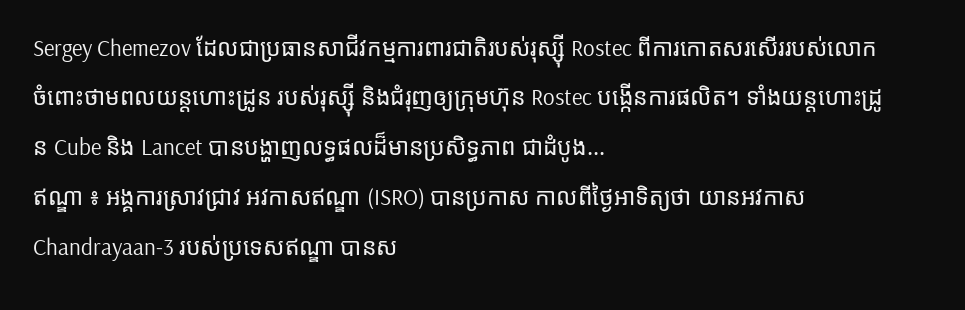Sergey Chemezov ដែលជាប្រធានសាជីវកម្មការពារជាតិរបស់រុស្ស៊ី Rostec ពីការកោតសរសើររបស់លោក ចំពោះថាមពលយន្ដហោះដ្រូន របស់រុស្ស៊ី និងជំរុញឲ្យក្រុមហ៊ុន Rostec បង្កើនការផលិត។ ទាំងយន្ដហោះដ្រូន Cube និង Lancet បានបង្ហាញលទ្ធផលដ៏មានប្រសិទ្ធភាព ជាដំបូង...
ឥណ្ឌា ៖ អង្គការស្រាវជ្រាវ អវកាសឥណ្ឌា (ISRO) បានប្រកាស កាលពីថ្ងៃអាទិត្យថា យានអវកាស Chandrayaan-3 របស់ប្រទេសឥណ្ឌា បានស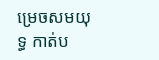ម្រេចសមយុទ្ធ កាត់ប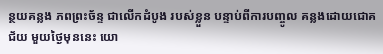ន្ថយគន្លង ភពព្រះច័ន្ទ ជាលើកដំបូង របស់ខ្លួន បន្ទាប់ពីការបញ្ចូល គន្លងដោយជោគជ័យ មួយថ្ងៃមុននេះ យោ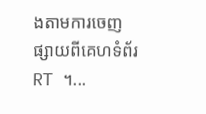ងតាមការចេញ ផ្សាយពីគេហទំព័រ RT ។...